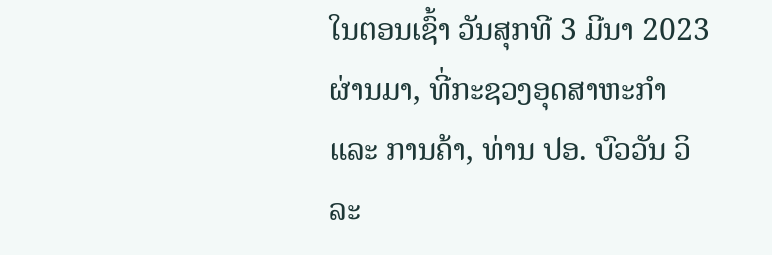ໃນຕອນເຊົ້າ ວັນສຸກທີ 3 ມີນາ 2023 ຜ່ານມາ, ທີ່ກະຊວງອຸດສາຫະກໍາ ແລະ ການຄ້າ, ທ່ານ ປອ. ບົວວັນ ວິລະ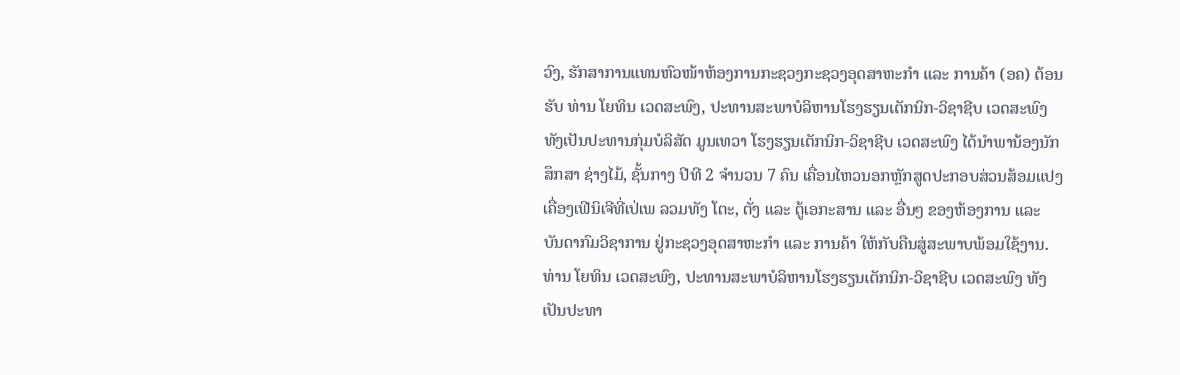ວົງ, ຮັກສາການແທນຫົວໜ້າຫ້ອງການກະຊວງກະຊວງອຸດສາຫະກໍາ ແລະ ການຄ້າ (ອຄ) ຕ້ອນຮັບ ທ່ານ ໂຍທິນ ເວດສະພົງ, ປະທານສະພາບໍລິຫານໂຮງຮຽນເຕັກນິກ-ວິຊາຊີບ ເວດສະພົງ ທັງເປັນປະທານກຸ່ມບໍລິສັດ ມູນເທວາ ໂຮງຮຽນເຕັກນິກ-ວິຊາຊີບ ເວດສະພົງ ໄດ້ນຳພານ້ອງນັກສຶກສາ ຊ່າງໄມ້, ຊັ້ນກາງ ປີທີ 2 ຈຳນວນ 7 ຄົນ ເຄື່ອນໄຫວນອກຫຼັກສູດປະກອບສ່ວນສ້ອມແປງເຄື່ອງເຟີນິເຈີທີ່ເປ່ເພ ລວມທັງ ໂຕະ, ຕັ່ງ ແລະ ຕູ້ເອກະສານ ແລະ ອື່ນໆ ຂອງຫ້ອງການ ແລະ ບັນດາກົມວິຊາການ ຢູ່ກະຊວງອຸດສາຫະກຳ ແລະ ການຄ້າ ໃຫ້ກັບຄືນສູ່ສະພາບພ້ອມໃຊ້ງານ.
ທ່ານ ໂຍທິນ ເວດສະພົງ, ປະທານສະພາບໍລິຫານໂຮງຮຽນເຕັກນິກ-ວິຊາຊີບ ເວດສະພົງ ທັງເປັນປະທາ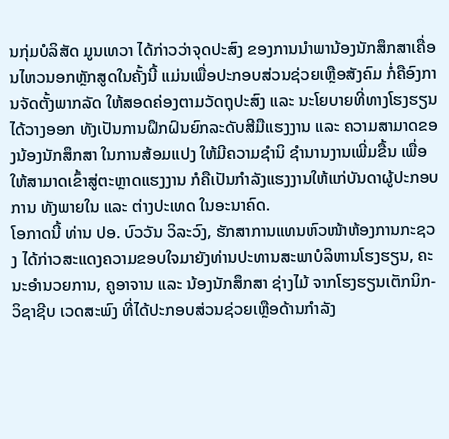ນກຸ່ມບໍລິສັດ ມູນເທວາ ໄດ້ກ່າວວ່າຈຸດປະສົງ ຂອງການນຳພານ້ອງນັກສຶກສາເຄື່ອນໄຫວນອກຫຼັກສູດໃນຄັ້ງນີ້ ແມ່ນເພື່ອປະກອບສ່ວນຊ່ວຍເຫຼືອສັງຄົມ ກໍ່ຄືອົງການຈັດຕັ້ງພາກລັດ ໃຫ້ສອດຄ່ອງຕາມວັດຖຸປະສົງ ແລະ ນະໂຍບາຍທີ່ທາງໂຮງຮຽນໄດ້ວາງອອກ ທັງເປັນການຝຶກຝົນຍົກລະດັບສີມືແຮງງານ ແລະ ຄວາມສາມາດຂອງນ້ອງນັກສຶກສາ ໃນການສ້ອມແປງ ໃຫ້ມີຄວາມຊຳນິ ຊຳນານງານເພີ່ມຂື້ນ ເພື່ອໃຫ້ສາມາດເຂົ້າສູ່ຕະຫຼາດແຮງງານ ກໍຄືເປັນກຳລັງແຮງງານໃຫ້ແກ່ບັນດາຜູ້ປະກອບການ ທັງພາຍໃນ ແລະ ຕ່າງປະເທດ ໃນອະນາຄົດ.
ໂອກາດນີ້ ທ່ານ ປອ. ບົວວັນ ວິລະວົງ, ຮັກສາການແທນຫົວໜ້າຫ້ອງການກະຊວງ ໄດ້ກ່າວສະແດງຄວາມຂອບໃຈມາຍັງທ່ານປະທານສະພາບໍລິຫານໂຮງຮຽນ, ຄະນະອຳນວຍການ, ຄູອາຈານ ແລະ ນ້ອງນັກສຶກສາ ຊ່າງໄມ້ ຈາກໂຮງຮຽນເຕັກນິກ-ວິຊາຊີບ ເວດສະພົງ ທີ່ໄດ້ປະກອບສ່ວນຊ່ວຍເຫຼືອດ້ານກຳລັງ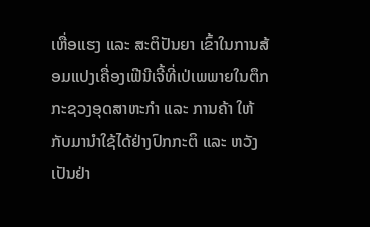ເຫື່ອແຮງ ແລະ ສະຕິປັນຍາ ເຂົ້າໃນການສ້ອມແປງເຄື່ອງເຟີນີເຈີ້ທີ່ເປ່ເພພາຍໃນຕຶກ ກະຊວງອຸດສາຫະກຳ ແລະ ການຄ້າ ໃຫ້ກັບມານຳໃຊ້ໄດ້ຢ່າງປົກກະຕິ ແລະ ຫວັງເປັນຢ່າ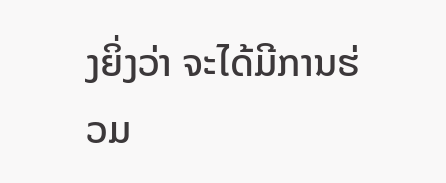ງຍິ່ງວ່າ ຈະໄດ້ມີການຮ່ວມ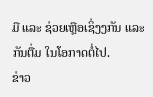ມື ແລະ ຊ່ວຍເຫຼືອເຊິ່ງງກັນ ແລະ ກັນຕື່ມ ໃນໂອກາດຕໍ່ໄປ.
ຂ່າວ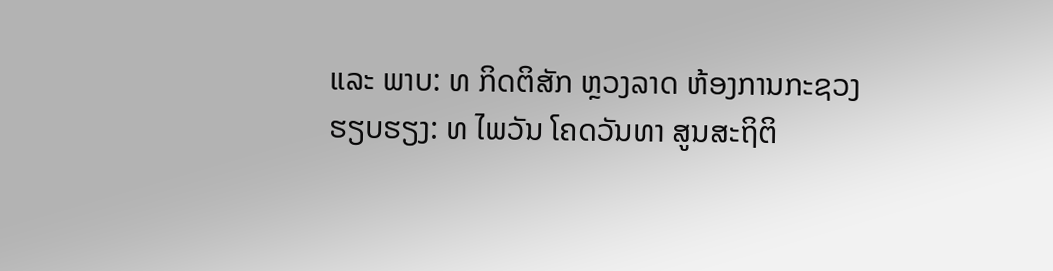ແລະ ພາບ: ທ ກິດຕິສັກ ຫຼວງລາດ ຫ້ອງການກະຊວງ
ຮຽບຮຽງ: ທ ໄພວັນ ໂຄດວັນທາ ສູນສະຖິຕິ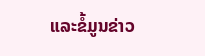ແລະຂໍ້ມູນຂ່າວ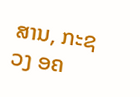ສານ, ກະຊວງ ອຄ